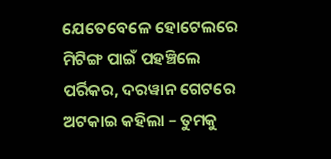ଯେତେବେଳେ ହୋଟେଲରେ ମିଟିଙ୍ଗ ପାଇଁ ପହଞ୍ଚିଲେ ପର୍ରିକର, ଦରୱାନ ଗେଟରେ ଅଟକାଇ କହିଲା – ତୁମକୁ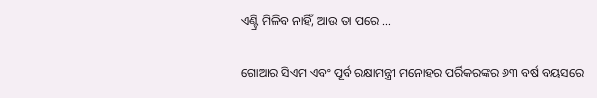ଏଣ୍ଟ୍ରି ମିଳିବ ନାହିଁ, ଆଉ ତା ପରେ …

ଗୋଆର ସିଏମ ଏବଂ ପୂର୍ବ ରକ୍ଷାମନ୍ତ୍ରୀ ମନୋହର ପର୍ରିକରଙ୍କର ୬୩ ବର୍ଷ ବୟସରେ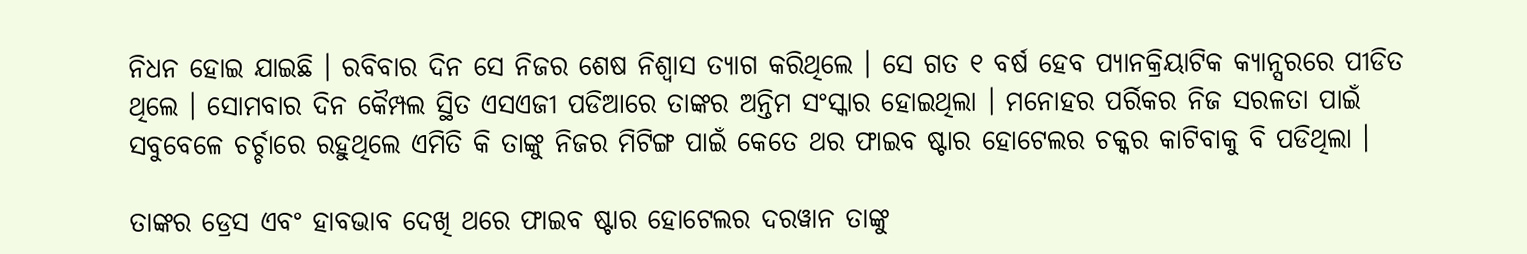ନିଧନ ହୋଇ ଯାଇଛି । ରବିବାର ଦିନ ସେ ନିଜର ଶେଷ ନିଶ୍ଵାସ ତ୍ୟାଗ କରିଥିଲେ । ସେ ଗତ ୧ ବର୍ଷ ହେବ ପ୍ୟାନକ୍ରିୟାଟିକ କ୍ୟାନ୍ସରରେ ପୀଡିତ ଥିଲେ । ସୋମବାର ଦିନ କୈମ୍ପଲ ସ୍ଥିତ ଏସଏଜୀ ପଡିଆରେ ତାଙ୍କର ଅନ୍ତିମ ସଂସ୍କାର ହୋଇଥିଲା । ମନୋହର ପର୍ରିକର ନିଜ ସରଳତା ପାଇଁ ସବୁବେଳେ ଚର୍ଚ୍ଚାରେ ରହୁଥିଲେ ଏମିତି କି ତାଙ୍କୁ ନିଜର ମିଟିଙ୍ଗ ପାଇଁ କେତେ ଥର ଫାଇବ ଷ୍ଟାର ହୋଟେଲର ଚକ୍କର କାଟିବାକୁ ବି ପଡିଥିଲା ।

ତାଙ୍କର ଡ୍ରେସ ଏବଂ ହାବଭାବ ଦେଖି ଥରେ ଫାଇବ ଷ୍ଟାର ହୋଟେଲର ଦରୱାନ ତାଙ୍କୁ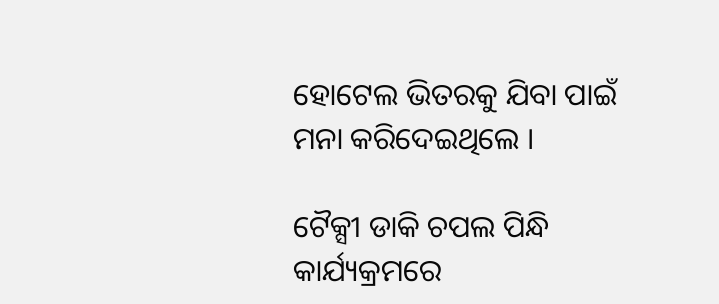ହୋଟେଲ ଭିତରକୁ ଯିବା ପାଇଁ ମନା କରିଦେଇଥିଲେ ।

ଟୈକ୍ସୀ ଡାକି ଚପଲ ପିନ୍ଧି କାର୍ଯ୍ୟକ୍ରମରେ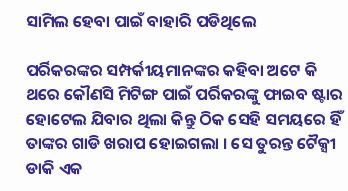ସାମିଲ ହେବା ପାଇଁ ବାହାରି ପଡିଥିଲେ

ପର୍ରିକରଙ୍କର ସମ୍ପର୍କୀୟମାନଙ୍କର କହିବା ଅଟେ କି ଥରେ କୌଣସି ମିଟିଙ୍ଗ ପାଇଁ ପର୍ରିକରଙ୍କୁ ଫାଇବ ଷ୍ଟାର ହୋଟେଲ ଯିବାର ଥିଲା କିନ୍ତୁ ଠିକ ସେହି ସମୟରେ ହିଁ ତାଙ୍କର ଗାଡି ଖରାପ ହୋଇଗଲା । ସେ ତୁରନ୍ତ ଟୈକ୍ସୀ ଡାକି ଏକ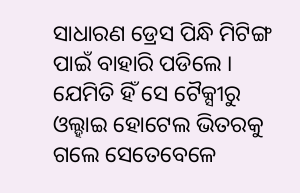ସାଧାରଣ ଡ୍ରେସ ପିନ୍ଧି ମିଟିଙ୍ଗ ପାଇଁ ବାହାରି ପଡିଲେ । ଯେମିତି ହିଁ ସେ ଟୈକ୍ସୀରୁ ଓଲ୍ହାଇ ହୋଟେଲ ଭିତରକୁ ଗଲେ ସେତେବେଳେ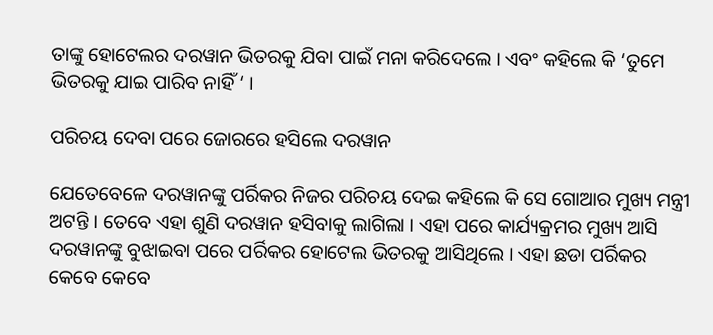ତାଙ୍କୁ ହୋଟେଲର ଦରୱାନ ଭିତରକୁ ଯିବା ପାଇଁ ମନା କରିଦେଲେ । ଏବଂ କହିଲେ କି ‘ତୁମେ ଭିତରକୁ ଯାଇ ପାରିବ ନାହିଁ ‘ ।

ପରିଚୟ ଦେବା ପରେ ଜୋରରେ ହସିଲେ ଦରୱାନ

ଯେତେବେଳେ ଦରୱାନଙ୍କୁ ପର୍ରିକର ନିଜର ପରିଚୟ ଦେଇ କହିଲେ କି ସେ ଗୋଆର ମୁଖ୍ୟ ମନ୍ତ୍ରୀ ଅଟନ୍ତି । ତେବେ ଏହା ଶୁଣି ଦରୱାନ ହସିବାକୁ ଲାଗିଲା । ଏହା ପରେ କାର୍ଯ୍ୟକ୍ରମର ମୁଖ୍ୟ ଆସି ଦରୱାନଙ୍କୁ ବୁଝାଇବା ପରେ ପର୍ରିକର ହୋଟେଲ ଭିତରକୁ ଆସିଥିଲେ । ଏହା ଛଡା ପର୍ରିକର କେବେ କେବେ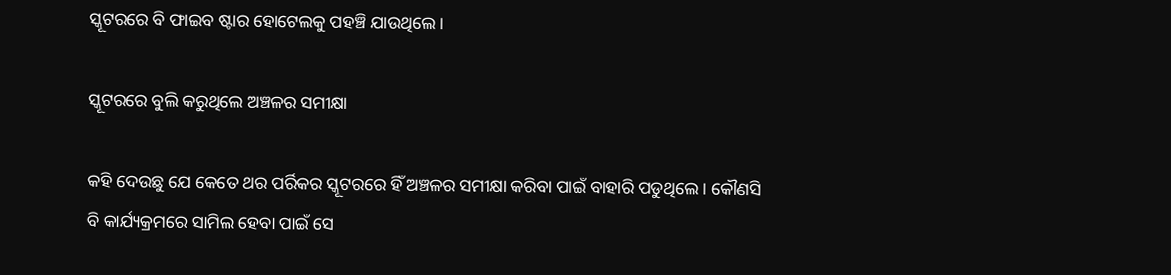ସ୍କୂଟରରେ ବି ଫାଇବ ଷ୍ଟାର ହୋଟେଲକୁ ପହଞ୍ଚି ଯାଉଥିଲେ ।

ସ୍କୂଟରରେ ବୁଲି କରୁଥିଲେ ଅଞ୍ଚଳର ସମୀକ୍ଷା

କହି ଦେଉଛୁ ଯେ କେତେ ଥର ପର୍ରିକର ସ୍କୂଟରରେ ହିଁ ଅଞ୍ଚଳର ସମୀକ୍ଷା କରିବା ପାଇଁ ବାହାରି ପଡୁଥିଲେ । କୌଣସି ବି କାର୍ଯ୍ୟକ୍ରମରେ ସାମିଲ ହେବା ପାଇଁ ସେ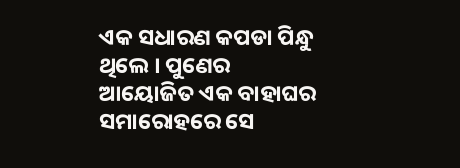ଏକ ସଧାରଣ କପଡା ପିନ୍ଧୁ ଥିଲେ । ପୁଣେର ଆୟୋଜିତ ଏକ ବାହାଘର ସମାରୋହରେ ସେ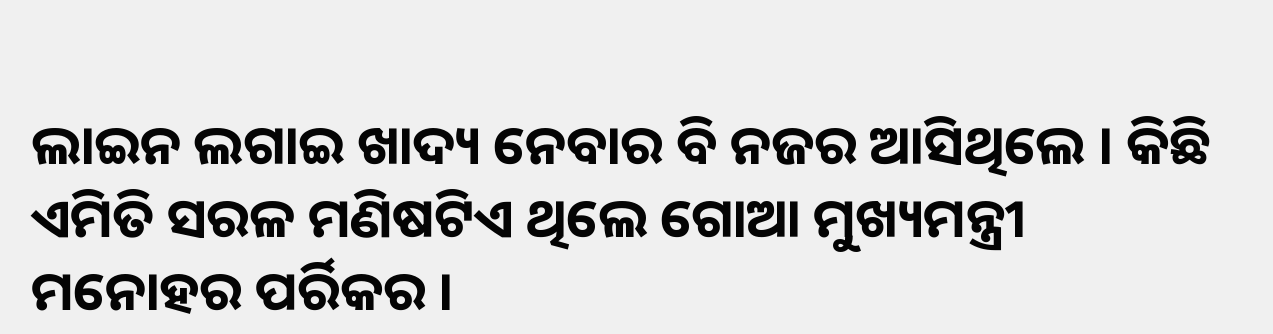ଲାଇନ ଲଗାଇ ଖାଦ୍ୟ ନେବାର ବି ନଜର ଆସିଥିଲେ । କିଛି ଏମିତି ସରଳ ମଣିଷଟିଏ ଥିଲେ ଗୋଆ ମୁଖ୍ୟମନ୍ତ୍ରୀ ମନୋହର ପର୍ରିକର ।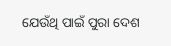ଯେଉଁଥି ପାଇଁ ପୁରା ଦେଶ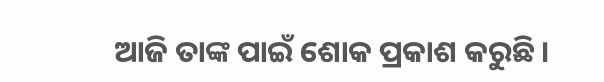ଆଜି ତାଙ୍କ ପାଇଁ ଶୋକ ପ୍ରକାଶ କରୁଛି ।